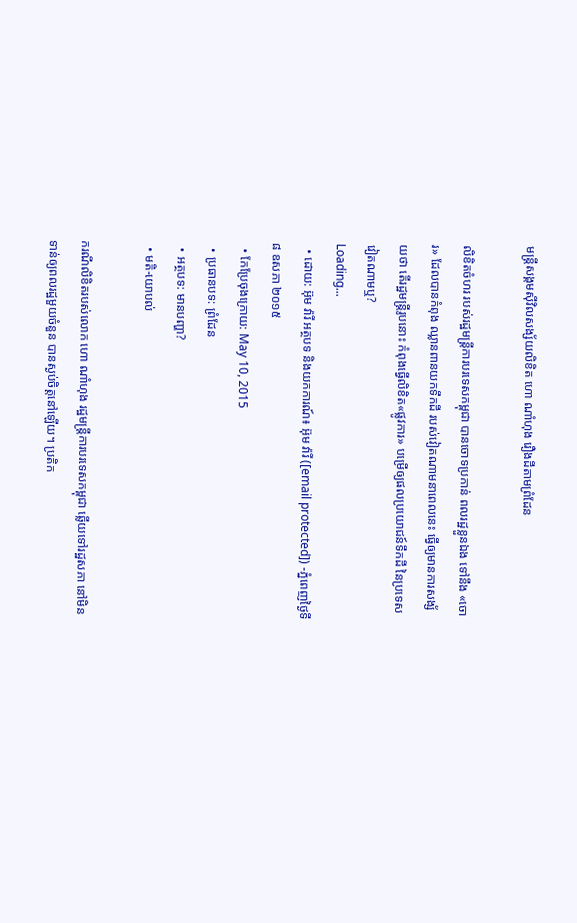មន្ត្រីសង្គមស៊ីវិលសង្ស័យលិខិត ហោ ណាំហុង រឿងដីតាមព្រំដែន

លិខិតចំហរ របស់រដ្ឋមន្រ្តីការបរទេសកម្ពុជា បានចោទប្រកាន់ ពលរដ្ឋខ្លួនឯង ទៅនឹង «ចោរ» ដែលបានកំពុង ឈ្លានពានយកទឹកដី របស់វៀតណាមនាពេលនេះ ធ្វើឲ្យមានការសង្ស័យថា តើរដ្ឋមន្រ្តីរូបនោះ កំពុងធ្វើលិខិត«ផ្លូវការ» បម្រើឲ្យផលប្រយោជន៍ទឹកដី នៃប្រទេសវៀតណាមឬ?
Loading...
  • ដោយ: អ៊ុម វ៉ារី អត្ថបទ និងយកការណ៍៖ អ៊ុម វ៉ារី ([email protected]) -ភ្នំពេញថ្ងៃទី៨ ឧសភា ២០១៥
  • កែប្រែចុងក្រោយ: May 10, 2015
  • ប្រធានបទ: ព្រំដែន
  • អត្ថបទ: មានបញ្ហា?
  • មតិ-យោបល់

ករណីលិខិតរបស់លោក ហោ ណាំហុង រដ្ឋមន្ត្រីការបរទេសកម្ពុជា ឆ្លើយទៅរដ្ឋសភា នៅមិនទាន់ឲ្យពលរដ្ឋមួយចំនួន បានស្ងប់ចិត្តនៅឡើយ។ ប្រតិក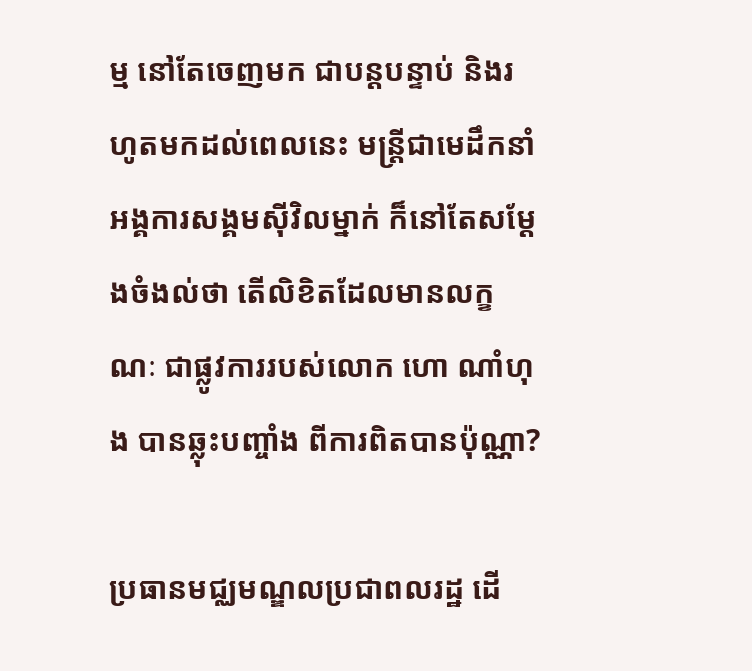ម្ម នៅតែចេញមក ជាបន្តបន្ទាប់ និងរហូតមកដល់ពេលនេះ មន្ត្រីជាមេដឹកនាំ អង្គការសង្គមស៊ីវិលម្នាក់ ក៏នៅតែសម្ដែងចំងល់ថា តើលិខិតដែលមានលក្ខណៈ ជាផ្លូវការរបស់លោក ហោ ណាំហុង បានឆ្លុះបញ្ចាំង ពីការពិតបានប៉ុណ្ណា?

ប្រធានមជ្ឈមណ្ឌលប្រជាពលរដ្ឋ ដើ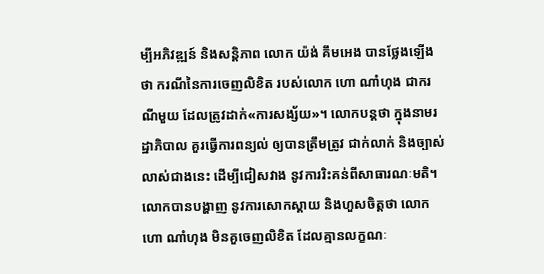ម្បីអភិវឌ្ឍន៍ និងសន្តិភាព លោក យ៉ង់ គឹមអេង បានថ្លែងឡើងថា ករណីនៃការចេញលិខិត របស់លោក ហោ ណាំហុង ជាករណីមួយ ដែលត្រូវដាក់«ការសង្ស័យ»។ លោកបន្តថា ក្នុងនាមរដ្ឋាភិបាល គួរធ្វើការពន្យល់ ឲ្យបានត្រឹមត្រូវ ជាក់លាក់ និងច្បាស់លាស់ជាងនេះ ដើម្បីជៀសវាង នូវការរិះគន់ពីសាធារណៈមតិ។ លោកបានបង្ហាញ នូវការសោកស្តាយ និងហួសចិត្តថា លោក ហោ ណាំហុង មិនគួចេញលិខិត ដែលគ្មានលក្ខណៈ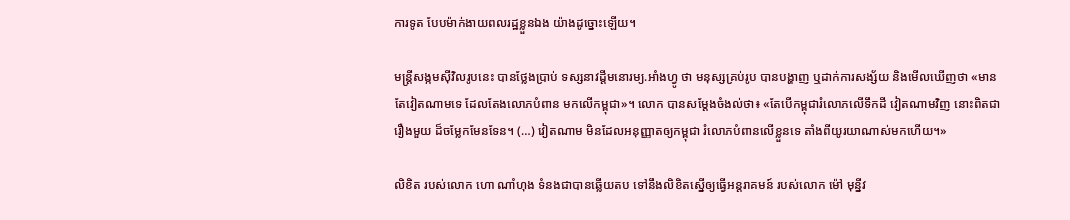ការទូត បែបម៉ាក់ងាយពលរដ្ឋខ្លួនឯង យ៉ាងដូច្នោះឡើយ។

មន្រ្តីសង្កមស៊ីវិលរូបនេះ បានថ្លែងប្រាប់ ទស្សនាវដ្ដីមនោរម្យ.អាំងហ្វូ ថា មនុស្សគ្រប់រូប បានបង្ហាញ ឬដាក់ការសង្ស័យ និងមើលឃើញថា «មានតែវៀតណាមទេ ដែលតែងលោភបំពាន មកលើកម្ពុជា»។ លោក បានសម្ដែងចំងល់ថា៖ «តែបើកម្ពុជារំលោភលើទឹកដី វៀតណាមវិញ នោះពិតជារឿងមួយ ដ៏ចម្លែកមែនទែន។ (…) វៀតណាម មិនដែលអនុញ្ញាតឲ្យកម្ពុជា រំលោភបំពានលើខ្លួនទេ តាំងពីយូរយាណាស់មកហើយ។»

លិខិត របស់លោក ហោ ណាំហុង ទំនងជាបានឆ្លើយតប ទៅនឹងលិខិតស្នើឲ្យធ្វើអន្តរាគមន៍ របស់លោក ម៉ៅ មុន្នីវ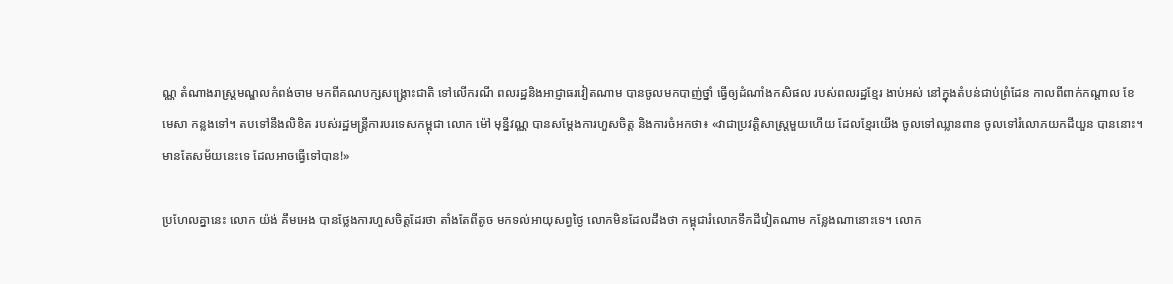ណ្ណ តំណាងរាស្រ្តមណ្ឌលកំពង់ចាម មកពីគណបក្សសង្គ្រោះជាតិ ទៅលើករណី ពលរដ្ឋនិងអាជ្ញាធរវៀតណាម បានចូលមកបាញ់ថ្នាំ ធ្វើឲ្យដំណាំងកសិផល របស់ពលរដ្ឋខ្មែរ ងាប់អស់ នៅក្នុងតំបន់ជាប់ព្រំដែន កាលពីពាក់កណ្ដាល ខែមេសា កន្លងទៅ។ តបទៅនឹងលិខិត របស់រដ្ឋមន្ត្រីការបរទេសកម្ពុជា លោក ម៉ៅ មុន្នីវណ្ណ បានសម្ដែងការហួសចិត្ត និងការចំអកថា៖ «វាជាប្រវត្តិសាស្រ្តមួយហើយ ដែលខ្មែរយើង ចូលទៅឈ្លានពាន ចូលទៅរំលោភយកដីយួន បាននោះ។ មានតែសម័យនេះទេ ដែលអាចធ្វើទៅបាន!»

ប្រហែលគ្នានេះ លោក យ៉ង់ គឹមអេង បានថ្លែងការហួសចិត្តដែរថា តាំងតែពីតូច មកទល់អាយុសព្វថ្ងៃ លោកមិនដែលដឹងថា កម្ពុជារំលោភទឹកដីវៀតណាម កន្លែងណានោះទេ។ លោក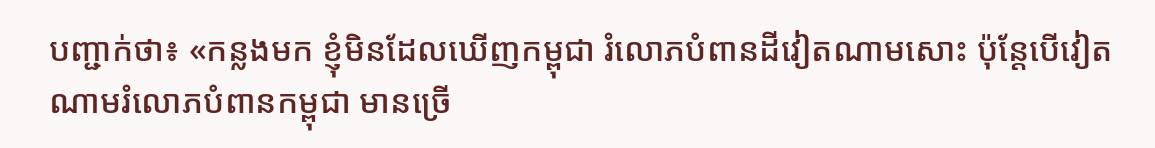បញ្ជាក់ថា៖ «កន្លងមក ខ្ញុំមិនដែលឃើញកម្ពុជា រំលោភបំពានដីវៀតណាមសោះ ប៉ុន្តែបើវៀតណាមរំលោភបំពានកម្ពុជា មានច្រើ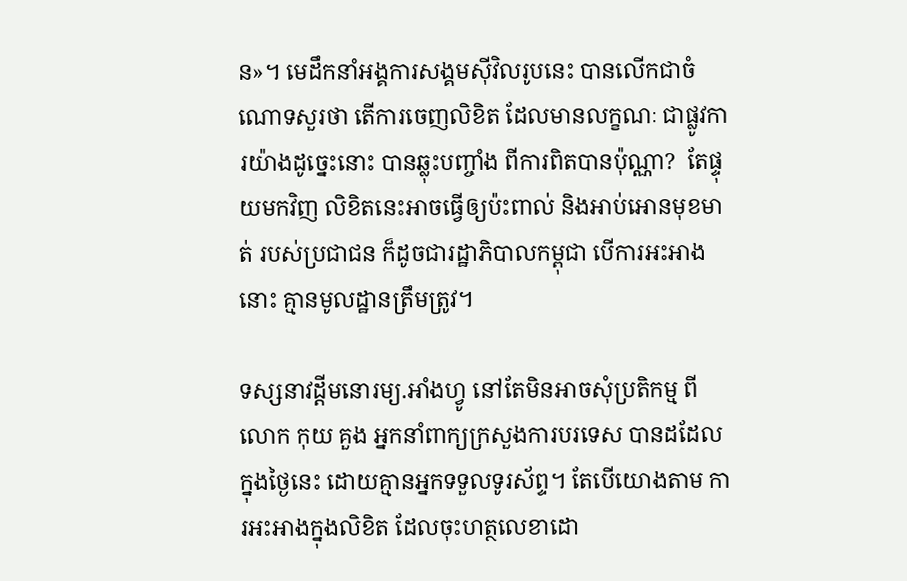ន»។ មេដឹកនាំអង្គការសង្គមស៊ីវិលរូបនេះ បានលើកជាចំណោទសួរថា តើការចេញលិខិត ដែលមានលក្ខណៈ ជាផ្លូវការយ៉ាងដូច្នេះនោះ បានឆ្លុះបញ្ចាំង ពីការពិតបានប៉ុណ្ណា?  តែផ្ទុយមកវិញ លិខិតនេះអាចធ្វើឲ្យប៉ះពាល់ និងអាប់អោនមុខមាត់ របស់ប្រជាជន ក៏ដូចជារដ្ឋាភិបាលកម្ពុជា បើការអះអាងនោះ គ្មានមូលដ្ឋានត្រឹមត្រូវ។

ទស្សនាវដ្តីមនោរម្យ.អាំងហ្វូ នៅតែមិនអាចសុំប្រតិកម្ម ពីលោក កុយ គួង អ្នកនាំពាក្យក្រសួងការបរទេស បានដដែលក្នុងថ្ងៃនេះ ដោយគ្មានអ្នកទទួលទូរស័ព្ទ។ តែបើយោងតាម ការអះអាងក្នុងលិខិត ដែលចុះហត្ថលេខាដោ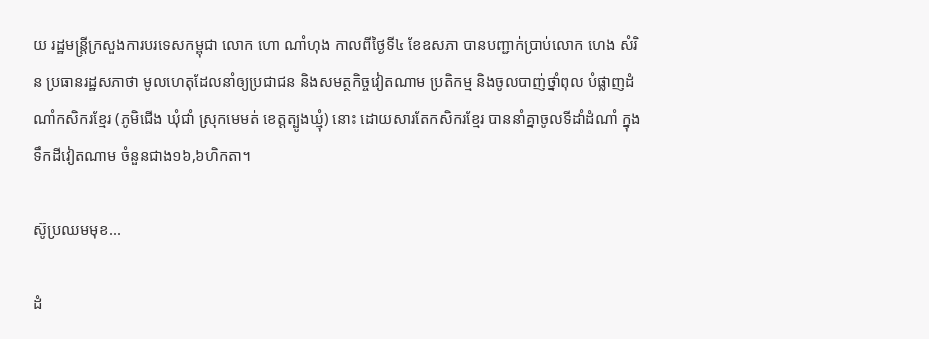យ រដ្ឋមន្ត្រីក្រសួងការបរទេសកម្ពុជា លោក ហោ ណាំហុង កាលពីថ្ងៃទី៤ ខែឧសភា បានបញ្ជាក់ប្រាប់លោក ហេង សំរិន ប្រធានរដ្ឋសភាថា មូលហេតុដែលនាំឲ្យប្រជាជន និងសមត្ថកិច្ចវៀតណាម ប្រតិកម្ម និងចូលបាញ់ថ្នាំពុល បំផ្លាញដំណាំកសិករខ្មែរ (ភូមិជើង ឃុំជាំ ស្រុកមេមត់ ខេត្តត្បូងឃ្មុំ) នោះ ដោយសារតែកសិករខ្មែរ បាននាំគ្នាចូលទីដាំដំណាំ ក្នុងទឹកដីវៀតណាម ចំនួនជាង១៦,៦ហិកតា។

ស៊ូប្រឈមមុខ...

ដំ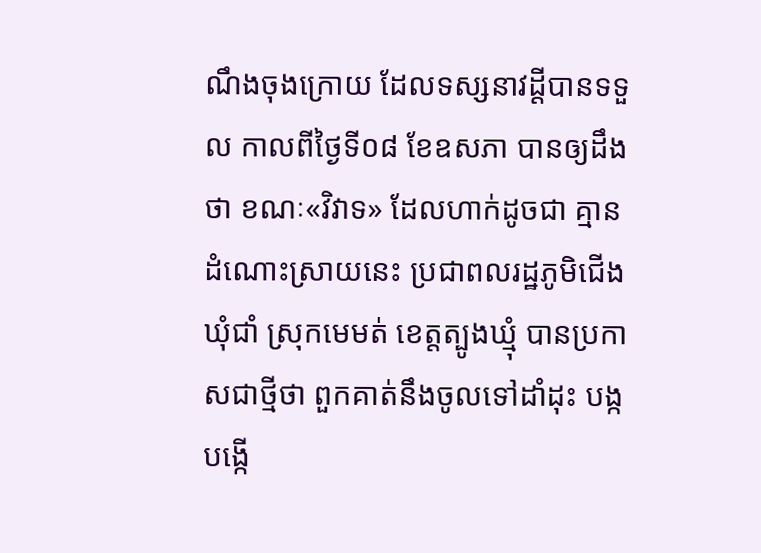ណឹងចុងក្រោយ ដែលទស្សនាវដ្ដីបានទទួល កាលពីថ្ងៃទី០៨ ខែឧសភា បានឲ្យដឹងថា ខណៈ«វិវាទ» ដែលហាក់ដូចជា គ្មានដំណោះស្រាយនេះ ប្រជាពលរដ្ឋភូមិជើង ឃុំជាំ ស្រុកមេមត់ ខេត្តត្បូងឃ្មុំ បានប្រកាសជាថ្មីថា ពួកគាត់នឹងចូលទៅដាំដុះ បង្កបង្កើ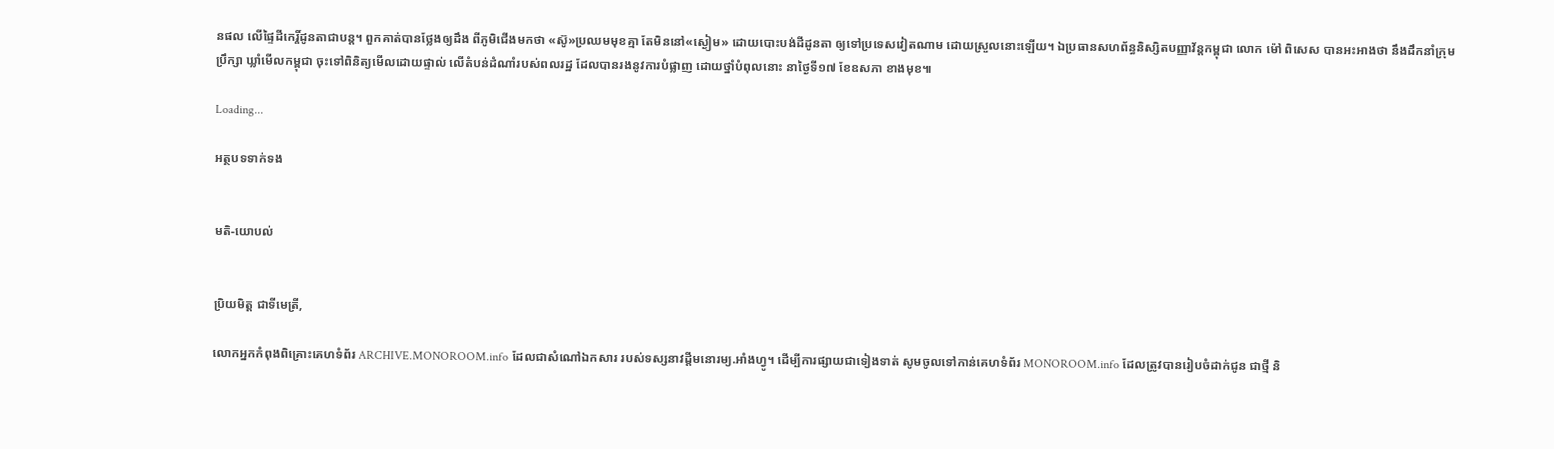នផល លើផ្ទៃដីកេរ្តិ៍ដូនតាជាបន្ត។ ពួកគាត់បានថ្លែងឲ្យដឹង ពីភូមិជើងមកថា «ស៊ូ»ប្រឈមមុខគ្មា តែមិននៅ«ស្ងៀម» ដោយបោះបង់ដីដូនតា ឲ្យទៅប្រទេសវៀតណាម ដោយស្រួលនោះឡើយ។ ឯប្រធានសហព័ន្ធនិស្សិតបញ្ញាវ័ន្តកម្ពុជា លោក ម៉ៅ ពិសេស បានអះអាងថា នឹងដឹកនាំក្រុមប្រឹក្សា ឃ្លាំមើលកម្ពុជា ចុះទៅពិនិត្យមើលដោយផ្ទាល់ លើតំបន់ដំណាំរបស់ពលរដ្ឋ ដែលបានរងនូវការបំផ្លាញ ដោយថ្នាំបំពុលនោះ នាថ្ងៃទី១៧ ខែឧសភា ខាងមុខ៕

Loading...

អត្ថបទទាក់ទង


មតិ-យោបល់


ប្រិយមិត្ត ជាទីមេត្រី,

លោកអ្នកកំពុងពិគ្រោះគេហទំព័រ ARCHIVE.MONOROOM.info ដែលជាសំណៅឯកសារ របស់ទស្សនាវដ្ដីមនោរម្យ.អាំងហ្វូ។ ដើម្បីការផ្សាយជាទៀងទាត់ សូមចូលទៅកាន់គេហទំព័រ MONOROOM.info ដែលត្រូវបានរៀបចំដាក់ជូន ជាថ្មី និ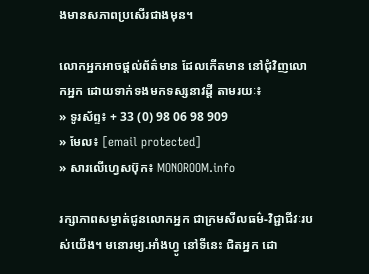ងមានសភាពប្រសើរជាងមុន។

លោកអ្នកអាចផ្ដល់ព័ត៌មាន ដែលកើតមាន នៅជុំវិញលោកអ្នក ដោយទាក់ទងមកទស្សនាវដ្ដី តាមរយៈ៖
» ទូរស័ព្ទ៖ + 33 (0) 98 06 98 909
» មែល៖ [email protected]
» សារលើហ្វេសប៊ុក៖ MONOROOM.info

រក្សាភាពសម្ងាត់ជូនលោកអ្នក ជាក្រមសីលធម៌-វិជ្ជាជីវៈរបស់យើង។ មនោរម្យ.អាំងហ្វូ នៅទីនេះ ជិតអ្នក ដោ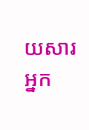យសារអ្នក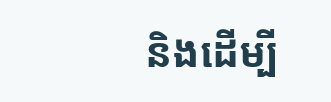និងដើម្បី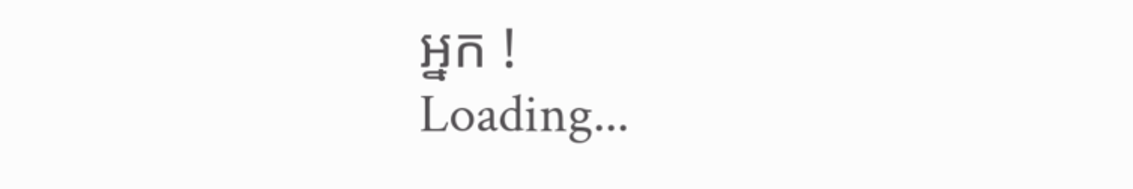អ្នក !
Loading...